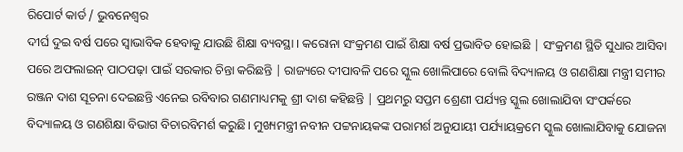ରିପୋର୍ଟ କାର୍ଡ / ଭୁବନେଶ୍ବର
ଦୀର୍ଘ ଦୁଇ ବର୍ଷ ପରେ ସ୍ୱାଭାବିକ ହେବାକୁ ଯାଉଛି ଶିକ୍ଷା ବ୍ୟବସ୍ଥା । କରୋନା ସଂକ୍ରମଣ ପାଇଁ ଶିକ୍ଷା ବର୍ଷ ପ୍ରଭାବିତ ହୋଇଛି | ସଂକ୍ରମଣ ସ୍ଥିତି ସୁଧାର ଆସିବା ପରେ ଅଫଲାଇନ୍ ପାଠପଢ଼ା ପାଇଁ ସରକାର ଚିନ୍ତା କରିଛନ୍ତି | ରାଜ୍ୟରେ ଦୀପାବଳି ପରେ ସ୍କୁଲ ଖୋଲିପାରେ ବୋଲି ବିଦ୍ୟାଳୟ ଓ ଗଣଶିକ୍ଷା ମନ୍ତ୍ରୀ ସମୀର ରଞ୍ଜନ ଦାଶ ସୂଚନା ଦେଇଛନ୍ତି ଏନେଇ ରବିବାର ଗଣମାଧ୍ୟମକୁ ଶ୍ରୀ ଦାଶ କହିଛନ୍ତି | ପ୍ରଥମରୁ ସପ୍ତମ ଶ୍ରେଣୀ ପର୍ଯ୍ୟନ୍ତ ସ୍କୁଲ ଖୋଲାଯିବା ସଂପର୍କରେ ବିଦ୍ୟାଳୟ ଓ ଗଣଶିକ୍ଷା ବିଭାଗ ବିଚାରବିମର୍ଶ କରୁଛି। ମୁଖ୍ୟମନ୍ତ୍ରୀ ନବୀନ ପଟ୍ଟନାୟକଙ୍କ ପରାମର୍ଶ ଅନୁଯାୟୀ ପର୍ଯ୍ୟାୟକ୍ରମେ ସ୍କୁଲ ଖୋଲାଯିବାକୁ ଯୋଜନା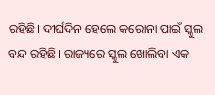ରହିଛି। ଦୀର୍ଘଦିନ ହେଲେ କରୋନା ପାଇଁ ସ୍କୁଲ ବନ୍ଦ ରହିଛି। ରାଜ୍ୟରେ ସ୍କୁଲ ଖୋଲିବା ଏକ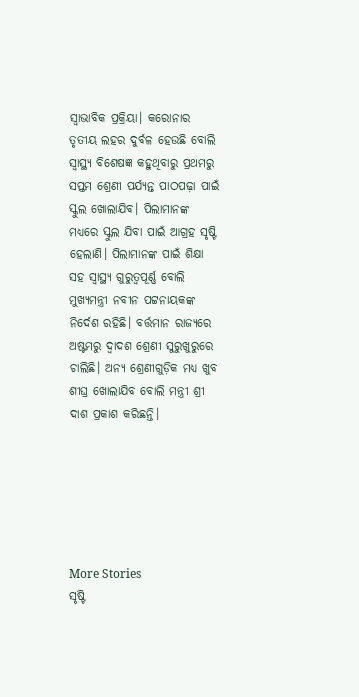ସ୍ୱାଭାବିକ ପ୍ରକ୍ରିୟା। କରୋନାର ତୃତୀୟ ଲହର ଦୁର୍ବଳ ହେଉଛି ବୋଲି ସ୍ବାସ୍ଥ୍ୟ ବିଶେଷଜ୍ଞ କହୁଥିବାରୁ ପ୍ରଥମରୁ ସପ୍ତମ ଶ୍ରେଣୀ ପର୍ଯ୍ୟନ୍ତ ପାଠପଢ଼ା ପାଇଁ ସ୍କୁଲ ଖୋଲାଯିବ। ପିଲାମାନଙ୍କ ମଧ୍ୟରେ ସ୍କୁଲ ଯିବା ପାଇଁ ଆଗ୍ରହ ସୃଷ୍ଟି ହେଲାଣି। ପିଲାମାନଙ୍କ ପାଇଁ ଶିକ୍ଷା ସହ ସ୍ୱାସ୍ଥ୍ୟ ଗୁରୁତ୍ୱପୂର୍ଣ୍ଣ ବୋଲି ମୁଖ୍ୟମନ୍ତ୍ରୀ ନବୀନ ପଟ୍ଟନାୟକଙ୍କ ନିର୍ଦେଶ ରହିଛି। ବର୍ତ୍ତମାନ ରାଜ୍ୟରେ ଅଷ୍ଟମରୁ ଦ୍ୱାଦଶ ଶ୍ରେଣୀ ସୁରୁଖୁରୁରେ ଚାଲିଛି। ଅନ୍ୟ ଶ୍ରେଣୀଗୁଡ଼ିକ ମଧ୍ୟ ଖୁବ ଶୀଘ୍ର ଖୋଲାଯିବ ବୋଲି ମନ୍ତ୍ରୀ ଶ୍ରୀ ଦାଶ ପ୍ରକାଶ କରିଛନ୍ତି।






More Stories
ସୃଷ୍ଟି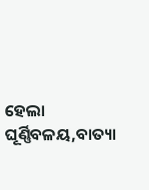ହେଲା ଘୂର୍ଣ୍ଣିବଳୟ,ବାତ୍ୟା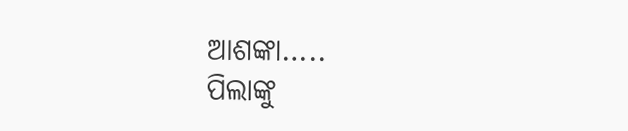ଆଶଙ୍କା…..
ପିଲାଙ୍କୁ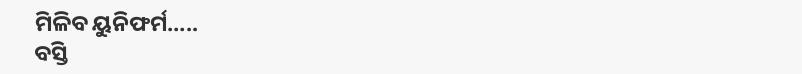ମିଳିବ ୟୁନିଫର୍ମ…..
ବସ୍ତି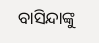ବାସିନ୍ଦାଙ୍କୁ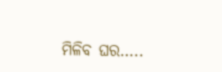ମିଳିବ ଘର…..